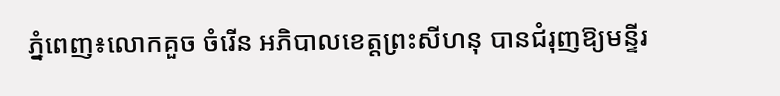ភ្នំពេញ៖លោកគួច ចំរើន អភិបាលខេត្តព្រះសីហនុ បានជំរុញឱ្យមន្ទីរ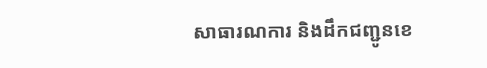សាធារណការ និងដឹកជញ្ជូនខេ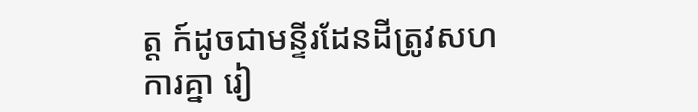ត្ត ក៍ដូចជាមន្ទីរដែនដីត្រូវសហការគ្នា រៀ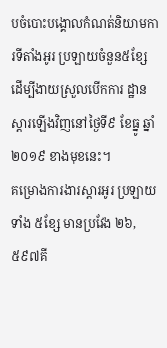បចំបោះបង្គោលកំណត់និយាមការទីតាំងអូរ ប្រឡាយចំនួន៥ខ្សែ ដើម្បីងាយស្រួលបើកការ ដ្ឋានស្ដារឡើងវិញនៅថ្ងៃទី៩ ខែធ្នូ ឆ្នាំ២០១៩ ខាងមុខនេះ។
គម្រោងការងារស្តារអូរ ប្រឡាយទាំង ៥ខ្សែ មានប្រវែង ២៦,៥៩៧គី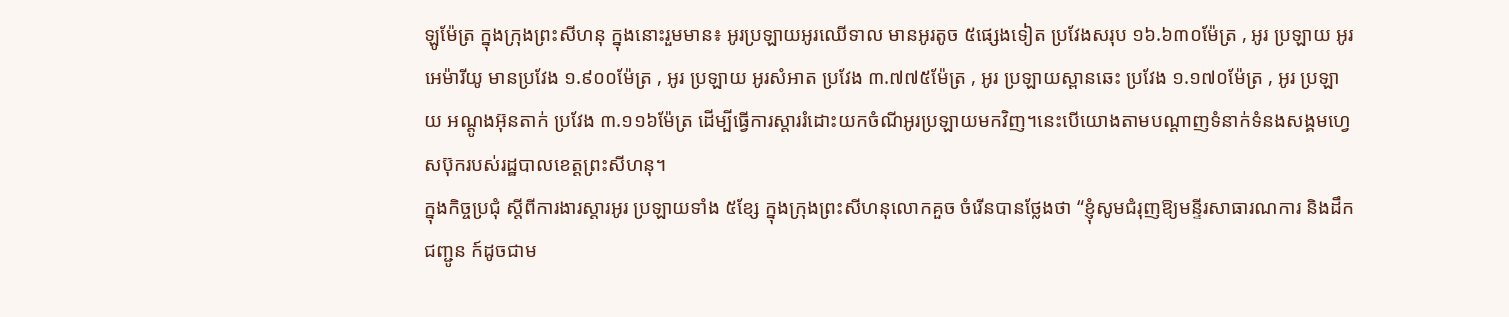ឡូម៉ែត្រ ក្នុងក្រុងព្រះសីហនុ ក្នុងនោះរួមមាន៖ អូរប្រឡាយអូរឈើទាល មានអូរតូច ៥ផ្សេងទៀត ប្រវែងសរុប ១៦.៦៣០ម៉ែត្រ , អូរ ប្រឡាយ អូរអេម៉ារីយូ មានប្រវែង ១.៩០០ម៉ែត្រ , អូរ ប្រឡាយ អូរសំអាត ប្រវែង ៣.៧៧៥ម៉ែត្រ , អូរ ប្រឡាយស្ពានឆេះ ប្រវែង ១.១៧០ម៉ែត្រ , អូរ ប្រឡាយ អណ្តូងអ៊ុនតាក់ ប្រវែង ៣.១១៦ម៉ែត្រ ដើម្បីធ្វើការស្តាររំដោះយកចំណីអូរប្រឡាយមកវិញ។នេះបើយោងតាមបណ្ដាញទំនាក់ទំនងសង្គមហ្វេសប៊ុករបស់រដ្ឋបាលខេត្តព្រះសីហនុ។
ក្នុងកិច្ចប្រជុំ ស្តីពីការងារស្តារអូរ ប្រឡាយទាំង ៥ខ្សែ ក្នុងក្រុងព្រះសីហនុលោកគួច ចំរើនបានថ្លែងថា “ខ្ញុំសូមជំរុញឱ្យមន្ទីរសាធារណការ និងដឹកជញ្ជូន ក៍ដូចជាម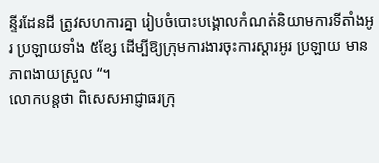ន្ទីរដែនដី ត្រូវសហការគ្នា រៀបចំបោះបង្គោលកំណត់និយាមការទីតាំងអូរ ប្រឡាយទាំង ៥ខ្សែ ដើម្បីឱ្យក្រុមការងារចុះការស្តារអូរ ប្រឡាយ មានភាពងាយស្រួល “។
លោកបន្តថា ពិសេសអាជ្ញាធរក្រុ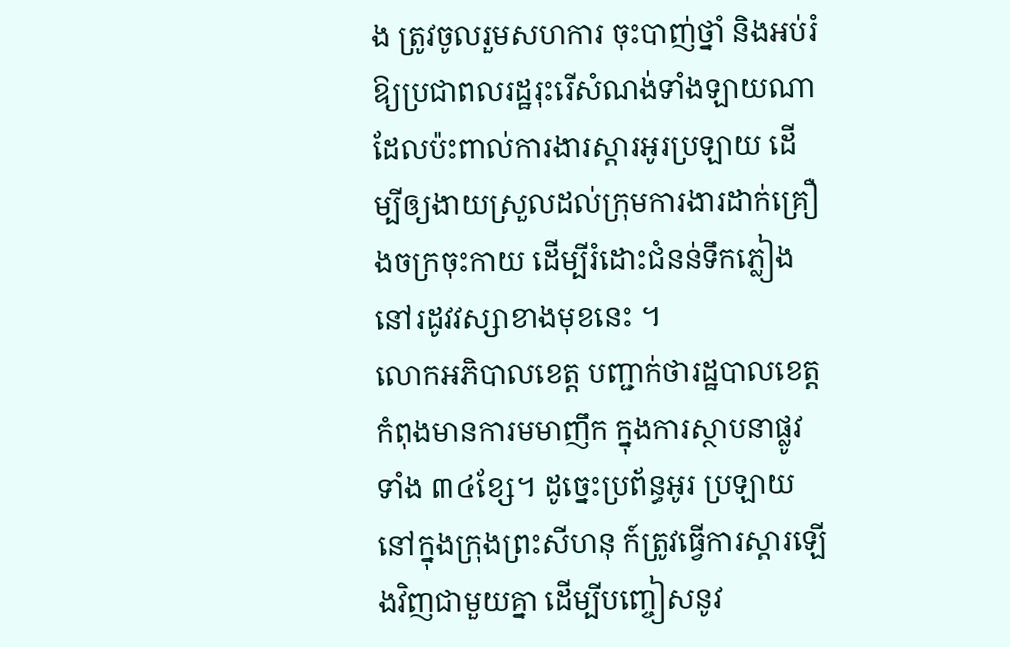ង ត្រូវចូលរួមសហការ ចុះបាញ់ថ្នាំ និងអប់រំឱ្យប្រជាពលរដ្ឋរុះរើសំណង់ទាំងឡាយណា ដែលប៉ះពាល់ការងារស្តារអូរប្រឡាយ ដើម្បីឲ្យងាយស្រួលដល់ក្រុមការងារដាក់គ្រឿងចក្រចុះកាយ ដើម្បីរំដោះជំនន់ទឹកភ្លៀង នៅរដូវវស្សាខាងមុខនេះ ។
លោកអភិបាលខេត្ត បញ្ជាក់ថារដ្ឋបាលខេត្ត កំពុងមានការមមាញឹក ក្នុងការស្ថាបនាផ្លូវទាំង ៣៤ខ្សែ។ ដូច្នេះប្រព័ន្ធអូរ ប្រឡាយនៅក្នុងក្រុងព្រះសីហនុ ក៍ត្រូវធ្វើការស្តារឡើងវិញជាមួយគ្នា ដើម្បីបញ្ចៀសនូវ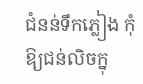ជំនន់ទឹកភ្លៀង កុំឱ្យជន់លិចក្នុ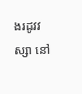ងរដូវវស្សា នៅ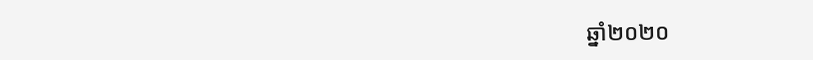ឆ្នាំ២០២០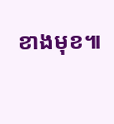ខាងមុខ៕